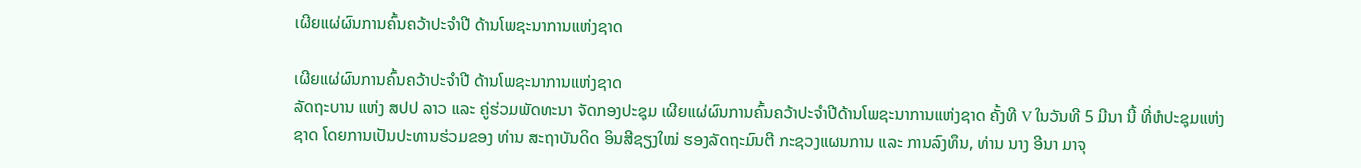ເຜີຍແຜ່ຜົນການຄົ້ນຄວ້າປະຈໍາປີ ດ້ານໂພຊະນາການແຫ່ງຊາດ

ເຜີຍແຜ່ຜົນການຄົ້ນຄວ້າປະຈໍາປີ ດ້ານໂພຊະນາການແຫ່ງຊາດ
ລັດຖະບານ ແຫ່ງ ສປປ ລາວ ແລະ ຄູ່ຮ່ວມພັດທະນາ ຈັດກອງປະຊຸມ ເຜີຍແຜ່ຜົນການຄົ້ນຄວ້າປະຈໍາປີດ້ານໂພຊະນາການແຫ່ງຊາດ ຄັ້ງທີ V ໃນວັນທີ 5 ມີນາ ນີ້ ທີ່ຫໍປະຊຸມແຫ່ງຊາດ ໂດຍການເປັນປະທານຮ່ວມຂອງ ທ່ານ ສະຖາບັນດິດ ອິນສີຊຽງໃໝ່ ຮອງລັດຖະມົນຕີ ກະຊວງແຜນການ ແລະ ການລົງທຶນ, ທ່ານ ນາງ ອີນາ ມາຈຸ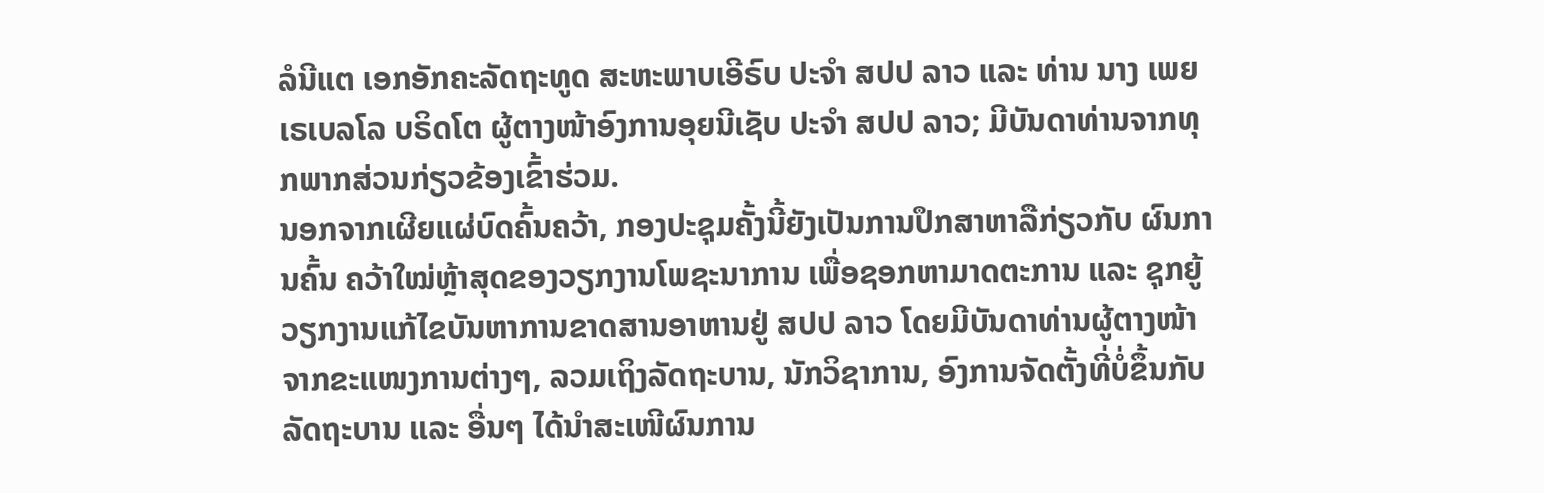ລໍນີແຕ ເອກອັກຄະລັດຖະທູດ ສະຫະພາບເອີຣົບ ປະຈໍາ ສປປ ລາວ ແລະ ທ່ານ ນາງ ເພຍ ເຣເບລໂລ ບຣິດໂຕ ຜູ້ຕາງໜ້າອົງການອຸຍນີເຊັບ ປະຈໍາ ສປປ ລາວ; ມີບັນດາທ່ານຈາກທຸກພາກສ່ວນກ່ຽວຂ້ອງເຂົ້າຮ່ວມ.
ນອກຈາກເຜີຍແຜ່ບົດຄົ້ນຄວ້າ, ກອງປະຊຸມຄັ້ງນີ້ຍັງເປັນການປຶກສາຫາລືກ່ຽວກັບ ຜົນການຄົ້ນ ຄວ້າໃໝ່ຫຼ້າສຸດຂອງວຽກງານໂພຊະນາການ ເພື່ອຊອກຫາມາດຕະການ ແລະ ຊຸກຍູ້ວຽກງານແກ້ໄຂບັນຫາການຂາດສານອາຫານຢູ່ ສປປ ລາວ ໂດຍມີບັນດາທ່ານຜູ້ຕາງໜ້າຈາກຂະແໜງການຕ່າງໆ, ລວມເຖິງລັດຖະບານ, ນັກວິຊາການ, ອົງການຈັດຕັ້ງທີ່ບໍ່ຂຶ້ນກັບລັດຖະບານ ເເລະ ອື່ນໆ ໄດ້ນໍາສະເໜີຜົນການ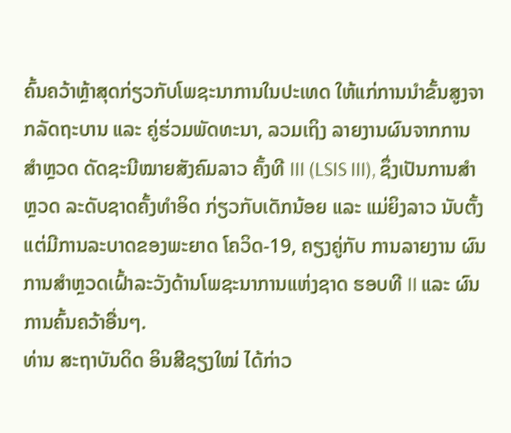ຄົ້ນຄວ້າຫຼ້າສຸດກ່ຽວກັບໂພຊະນາການໃນປະເທດ ໃຫ້ແກ່ການນໍາຂັ້ນສູງຈາກລັດຖະບານ ແລະ ຄູ່ຮ່ວມພັດທະນາ, ລວມເຖິງ ລາຍງານຜົນຈາກການສໍາຫຼວດ ດັດຊະນີໝາຍສັງຄົມລາວ ຄັ້ງທີ III (LSIS III), ຊຶ່ງເປັນການສໍາຫຼວດ ລະດັບຊາດຄັ້ງທໍາອິດ ກ່ຽວກັບເດັກນ້ອຍ ແລະ ແມ່ຍິງລາວ ນັບຕັ້ງແຕ່ມີການລະບາດຂອງພະຍາດ ໂຄວິດ-19, ຄຽງຄູ່ກັບ ການລາຍງານ ຜົນການສໍາຫຼວດເຝົ້າລະວັງດ້ານໂພຊະນາການແຫ່ງຊາດ ຮອບທີ II ແລະ ຜົນການຄົ້ນຄວ້າອື່ນໆ.
ທ່ານ ສະຖາບັນດິດ ອິນສີຊຽງໃໝ່ ໄດ້ກ່າວ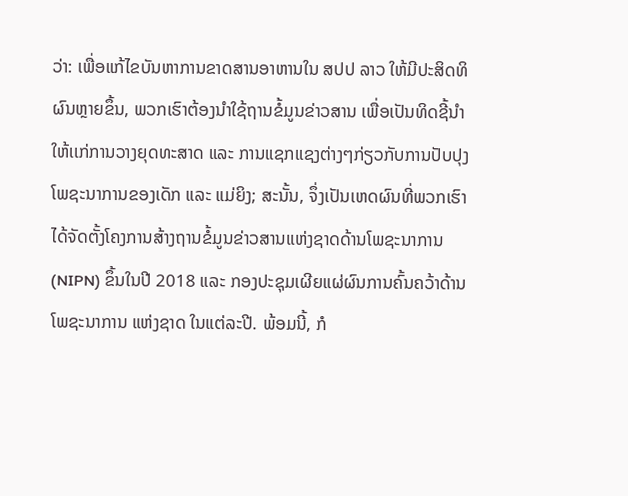ວ່າ: ເພື່ອແກ້ໄຂບັນຫາການຂາດສານອາຫານໃນ ສປປ ລາວ ໃຫ້ມີປະສິດທິຜົນຫຼາຍຂຶ້ນ, ພວກເຮົາຕ້ອງນໍາໃຊ້ຖານຂໍ້ມູນຂ່າວສານ ເພື່ອເປັນທິດຊີ້ນໍາໃຫ້ເເກ່ການວາງຍຸດທະສາດ ແລະ ການແຊກແຊງຕ່າງໆກ່ຽວກັບການປັບປຸງໂພຊະນາການຂອງເດັກ ແລະ ແມ່ຍິງ; ສະນັ້ນ, ຈຶ່ງເປັນເຫດຜົນທີ່ພວກເຮົາໄດ້ຈັດຕັ້ງໂຄງການສ້າງຖານຂໍ້ມູນຂ່າວສານແຫ່ງຊາດດ້ານໂພຊະນາການ (NIPN) ຂຶ້ນໃນປີ 2018 ແລະ ກອງປະຊຸມເຜີຍແຜ່ຜົນການຄົ້ນຄວ້າດ້ານໂພຊະນາການ ແຫ່ງຊາດ ໃນແຕ່ລະປີ. ພ້ອມນີ້, ກໍ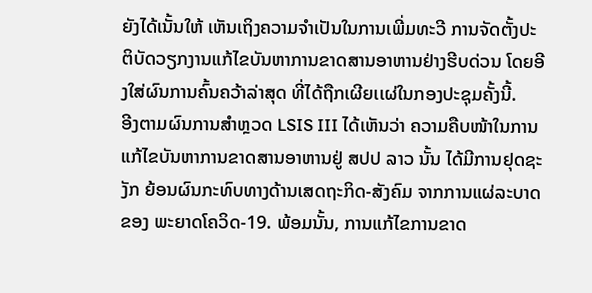ຍັງໄດ້ເນັ້ນໃຫ້ ເຫັນເຖິງຄວາມຈໍາເປັນໃນການເພີ່ມທະວີ ການຈັດຕັ້ງປະຕິບັດວຽກງານແກ້ໄຂບັນຫາການຂາດສານອາຫານຢ່າງຮີບດ່ວນ ໂດຍອີງໃສ່ຜົນການຄົ້ນຄວ້າລ່າສຸດ ທີ່ໄດ້ຖືກເຜີຍເເຜ່ໃນກອງປະຊຸມຄັ້ງນີ້.
ອີງຕາມຜົນການສໍາຫຼວດ LSIS III ໄດ້ເຫັນວ່າ ຄວາມຄືບໜ້າໃນການແກ້ໄຂບັນຫາການຂາດສານອາຫານຢູ່ ສປປ ລາວ ນັ້ນ ໄດ້ມີການຢຸດຊະງັກ ຍ້ອນຜົນກະທົບທາງດ້ານເສດຖະກິດ-ສັງຄົມ ຈາກການແຜ່ລະບາດຂອງ ພະຍາດໂຄວິດ-19. ພ້ອມນັ້ນ, ການແກ້ໄຂການຂາດ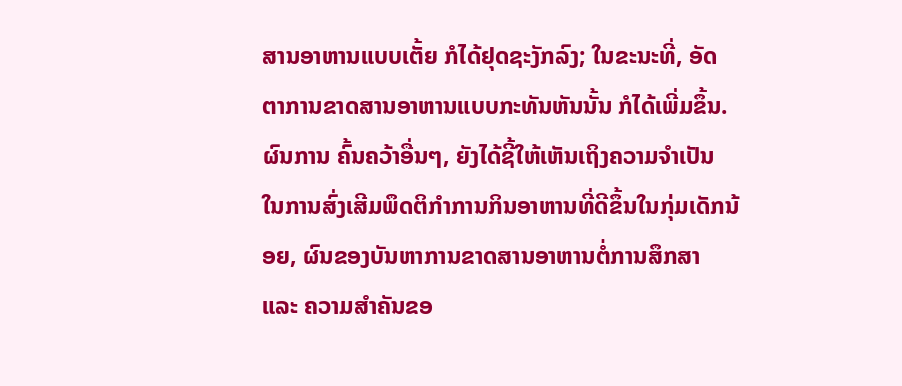ສານອາຫານແບບເຕັ້ຍ ກໍໄດ້ຢຸດຊະງັກລົງ; ໃນຂະນະທີ່, ອັດຕາການຂາດສານອາຫານແບບກະທັນຫັນນັ້ນ ກໍໄດ້ເພີ່ມຂຶ້ນ. ຜົນການ ຄົ້ນຄວ້າອື່ນໆ, ຍັງໄດ້ຊີ້ໃຫ້ເຫັນເຖິງຄວາມຈໍາເປັນ ໃນການສົ່ງເສີມພຶດຕິກໍາການກິນອາຫານທີ່ດີຂຶ້ນໃນກຸ່ມເດັກນ້ອຍ, ຜົນຂອງບັນຫາການຂາດສານອາຫານຕໍ່ການສຶກສາ ແລະ ຄວາມສໍາຄັນຂອ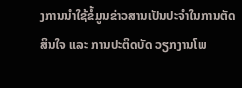ງການນໍາໃຊ້ຂໍ້ມູນຂ່າວສານເປັນປະຈໍາໃນການຕັດສິນໃຈ ແລະ ການປະຕິດບັດ ວຽກງານໂພ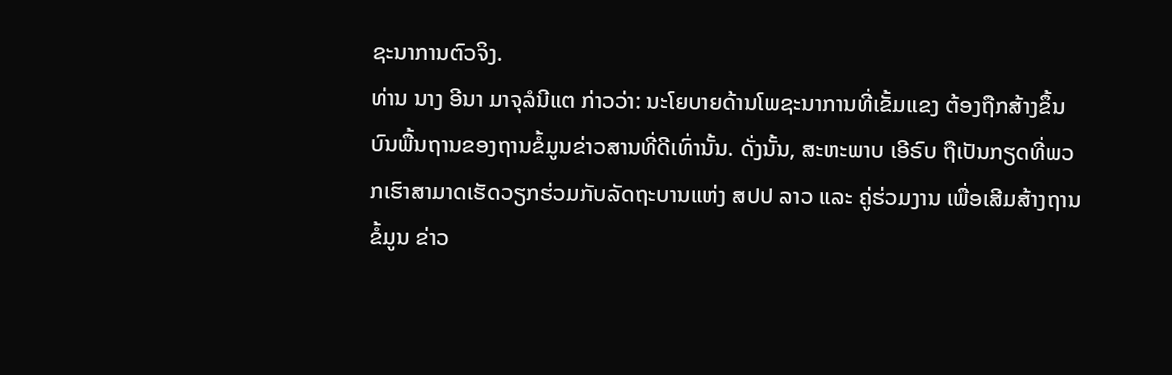ຊະນາການຕົວຈິງ.
ທ່ານ ນາງ ອີນາ ມາຈຸລໍນີແຕ ກ່າວວ່າ: ນະໂຍບາຍດ້ານໂພຊະນາການທີ່ເຂັ້ມແຂງ ຕ້ອງຖືກສ້າງຂຶ້ນບົນພື້ນຖານຂອງຖານຂໍ້ມູນຂ່າວສານທີ່ດີເທົ່ານັ້ນ. ດັ່ງນັ້ນ, ສະຫະພາບ ເອີຣົບ ຖືເປັນກຽດທີ່ພວກເຮົາສາມາດເຮັດວຽກຮ່ວມກັບລັດຖະບານແຫ່ງ ສປປ ລາວ ແລະ ຄູ່ຮ່ວມງານ ເພື່ອເສີມສ້າງຖານຂໍ້ມູນ ຂ່າວ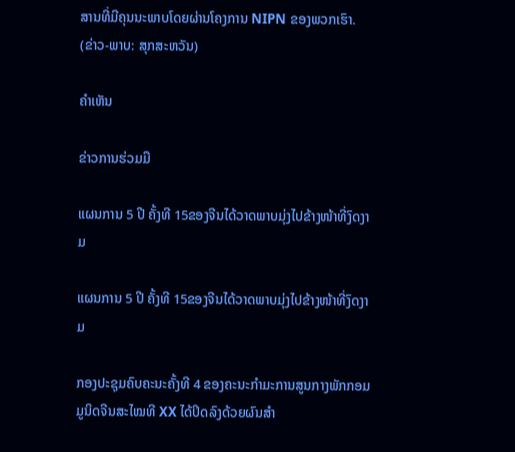ສານທີ່ມີຄຸນນະພາບໂດຍຜ່ານໂຄງການ NIPN ຂອງພວກເຮົາ.
(ຂ່າວ-ພາບ: ສຸກສະຫວັນ)

ຄໍາເຫັນ

ຂ່າວການຮ່ວມມື

ແຜນການ 5 ປີ ຄັ້ງທີ 15ຂອງຈີນໄດ້ວາດພາບມຸ່ງໄປຂ້າງໜ້າທີ່ງົດງາມ

ແຜນການ 5 ປີ ຄັ້ງທີ 15ຂອງຈີນໄດ້ວາດພາບມຸ່ງໄປຂ້າງໜ້າທີ່ງົດງາມ

ກອງປະຊຸມຄົບຄະນະຄັ້ງທີ 4 ຂອງຄະນະກຳມະການສູນກາງພັກກອມມູນິດຈີນສະໄໝທີ XX ໄດ້ປິດລົງດ້ວຍຜົນສຳ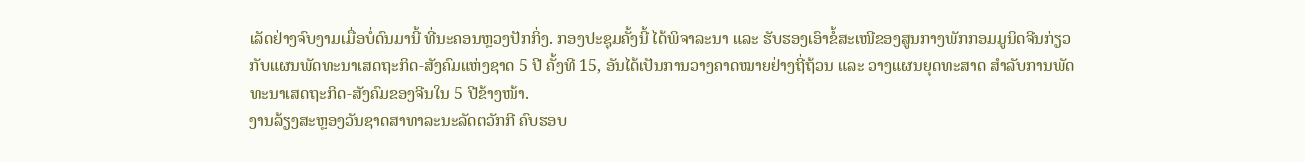ເລັດຢ່າງຈົບງາມເມື່ອບໍ່ດົນມານີ້ ທີ່ນະຄອນຫຼວງປັກກິ່ງ. ກອງປະຊຸມຄັ້ງນີ້ ໄດ້ພິຈາລະນາ ແລະ ຮັບຮອງເອົາຂໍ້ສະເໜີຂອງສູນກາງພັກກອມມູນິດຈີນກ່ຽວກັບແຜນພັດທະນາເສດຖະກິດ-ສັງຄົມແຫ່ງຊາດ 5 ປີ ຄັ້ງທີ 15, ອັນໄດ້ເປັນການວາງຄາດໝາຍຢ່າງຖີ່ຖ້ວນ ແລະ ວາງແຜນຍຸດທະສາດ ສຳລັບການພັດທະນາເສດຖະກິດ-ສັງຄົມຂອງຈີນໃນ 5 ປີຂ້າງໜ້າ.
ງານລ້ຽງສະຫຼອງວັນຊາດສາທາລະນະລັດຕວັກກີ ຄົບຮອບ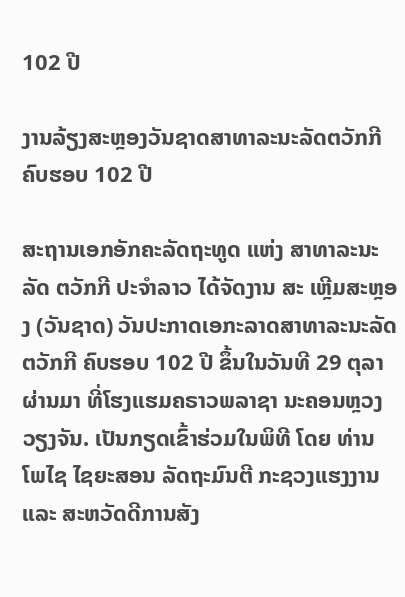102 ປີ

ງານລ້ຽງສະຫຼອງວັນຊາດສາທາລະນະລັດຕວັກກີ ຄົບຮອບ 102 ປີ

ສະຖານເອກອັກຄະລັດຖະທູດ ແຫ່ງ ສາທາລະນະລັດ ຕວັກກີ ປະຈໍາລາວ ໄດ້ຈັດງານ ສະ ເຫຼີມສະຫຼອງ (ວັນຊາດ) ວັນປະກາດເອກະລາດສາທາລະນະລັດຕວັກກີ ຄົບຮອບ 102 ປີ ຂຶ້ນໃນວັນທີ 29 ຕຸລາ ຜ່ານມາ ທີ່ໂຮງແຮມຄຣາວພລາຊາ ນະຄອນຫຼວງວຽງຈັນ. ເປັນກຽດເຂົ້າຮ່ວມໃນພິທີ ໂດຍ ທ່ານ ໂພໄຊ ໄຊຍະສອນ ລັດຖະມົນຕີ ກະຊວງແຮງງານ ແລະ ສະຫວັດດີການສັງ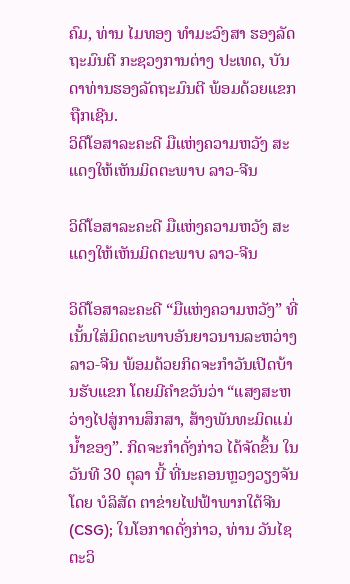ຄົມ, ທ່ານ ໄມທອງ ທຳມະວົງສາ ຮອງລັດຖະມົນຕີ ກະຊວງການຕ່າງ ປະເທດ, ບັນດາທ່ານຮອງລັດຖະມົນຕີ ພ້ອມດ້ວຍແຂກຖືກເຊີນ.
ວິດີໂອສາລະຄະດີ ມືແຫ່ງຄວາມຫວັງ ສະແດງໃຫ້ເຫັນມິດຕະພາບ ລາວ-ຈີນ

ວິດີໂອສາລະຄະດີ ມືແຫ່ງຄວາມຫວັງ ສະແດງໃຫ້ເຫັນມິດຕະພາບ ລາວ-ຈີນ

ວິດີໂອສາລະຄະດີ “ມືແຫ່ງຄວາມຫວັງ” ທີ່ເນັ້ນໃສ່ມິດຕະພາບອັນຍາວນານລະຫວ່າງ ລາວ-ຈີນ ພ້ອມດ້ວຍກິດຈະກຳວັນເປີດບ້ານຮັບແຂກ ໂດຍມີຄຳຂວັນວ່າ “ແສງສະຫວ່າງໄປສູ່ການສຶກສາ, ສ້າງພັນທະມິດແມ່ນ້ຳຂອງ”. ກິດຈະກຳດັ່ງກ່າວ ໄດ້ຈັດຂຶ້ນ ໃນວັນທີ 30 ຕຸລາ ນີ້ ທີ່ນະຄອນຫຼວງວຽງຈັນ ໂດຍ ບໍລິສັດ ຕາຂ່າຍໄຟຟ້າພາກໃຕ້ຈີນ (CSG); ໃນໂອກາດດັ່ງກ່າວ, ທ່ານ ວັນໄຊ ຕະວິ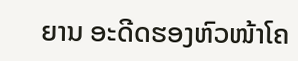ຍານ ອະດີດຮອງຫົວໜ້າໂຄ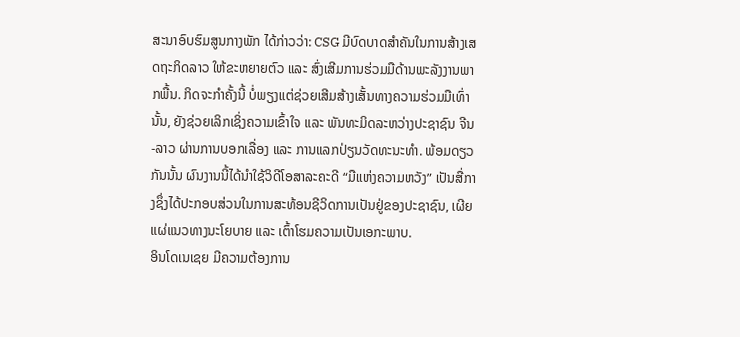ສະນາອົບຮົມສູນກາງພັກ ໄດ້ກ່າວວ່າ: CSG ມີບົດບາດສຳຄັນໃນການສ້າງເສດຖະກິດລາວ ໃຫ້ຂະຫຍາຍຕົວ ແລະ ສົ່ງເສີມການຮ່ວມມືດ້ານພະລັງງານພາກພື້ນ. ກິດຈະກຳຄັ້ງນີ້ ບໍ່ພຽງແຕ່ຊ່ວຍເສີມສ້າງເສັ້ນທາງຄວາມຮ່ວມມືເທົ່ານັ້ນ, ຍັງຊ່ວຍເລິກເຊິ່ງຄວາມເຂົ້າໃຈ ແລະ ພັນທະມິດລະຫວ່າງປະຊາຊົນ ຈີນ-ລາວ ຜ່ານການບອກເລື່ອງ ແລະ ການແລກປ່ຽນວັດທະນະທຳ. ພ້ອມດຽວກັນນັ້ນ ຜົນງານນີ້ໄດ້ນຳໃຊ້ວິດີໂອສາລະຄະດີ “ມືແຫ່ງຄວາມຫວັງ” ເປັນສື່ກາງຊຶ່ງໄດ້ປະກອບສ່ວນໃນການສະທ້ອນຊີວິດການເປັນຢູ່ຂອງປະຊາຊົນ, ເຜີຍແຜ່ແນວທາງນະໂຍບາຍ ແລະ ເຕົ້າໂຮມຄວາມເປັນເອກະພາບ.
ອິນໂດເນເຊຍ ມີຄວາມຕ້ອງການ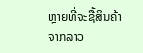ຫຼາຍທີ່ຈະຊື້ສິນຄ້າຈາກລາວ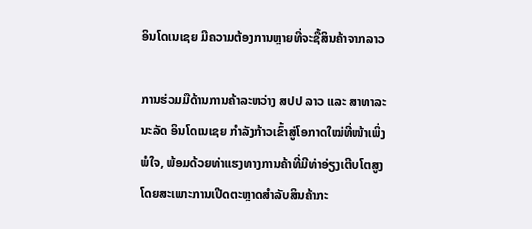ອິນໂດເນເຊຍ ມີຄວາມຕ້ອງການຫຼາຍທີ່ຈະຊື້ສິນຄ້າຈາກລາວ

ການຮ່ວມມືດ້ານການຄ້າລະຫວ່າງ ສປປ ລາວ ແລະ ສາທາລະນະລັດ ອິນໂດເນເຊຍ ກຳລັງກ້າວເຂົ້າສູ່ໂອກາດໃໝ່ທີ່ໜ້າເພິ່ງພໍໃຈ, ພ້ອມດ້ວຍທ່າແຮງທາງການຄ້າທີ່ມີທ່າອ່ຽງເຕີບໂຕສູງ ໂດຍສະເພາະການເປີດຕະຫຼາດສຳລັບສິນຄ້າກະ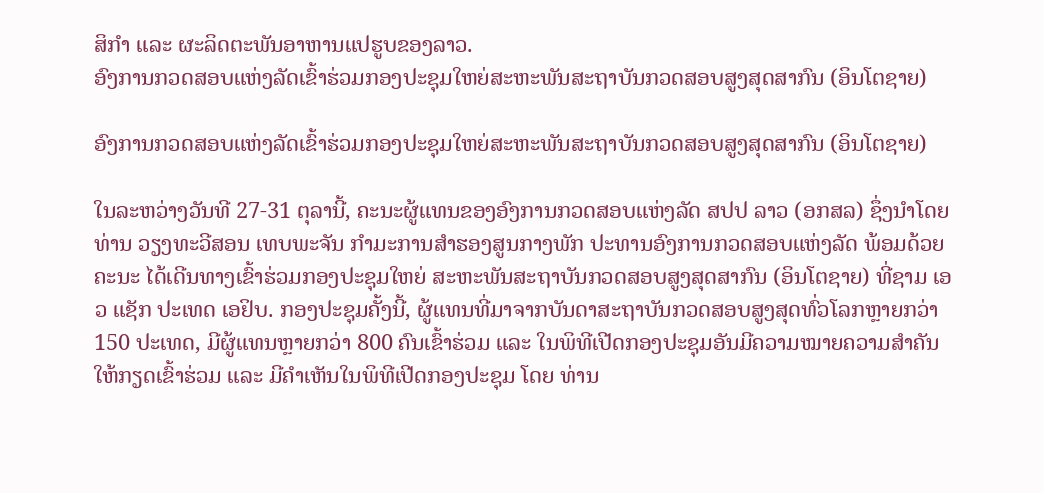ສິກຳ ແລະ ຜະລິດຕະພັນອາຫານແປຮູບຂອງລາວ.
ອົງການກວດສອບແຫ່ງລັດເຂົ້າຮ່ວມກອງປະຊຸມໃຫຍ່ສະຫະພັນສະຖາບັນກວດສອບສູງສຸດສາກົນ (ອິນໂຕຊາຍ)

ອົງການກວດສອບແຫ່ງລັດເຂົ້າຮ່ວມກອງປະຊຸມໃຫຍ່ສະຫະພັນສະຖາບັນກວດສອບສູງສຸດສາກົນ (ອິນໂຕຊາຍ)

ໃນລະຫວ່າງວັນທີ 27-31 ຕຸລານີ້, ຄະນະຜູ້ແທນຂອງອົງການກວດສອບແຫ່ງລັດ ສປປ ລາວ (ອກສລ) ຊຶ່ງນໍາໂດຍ ທ່ານ ວຽງທະວີສອນ ເທບພະຈັນ ກໍາມະການສໍາຮອງສູນກາງພັກ ປະທານອົງການກວດສອບແຫ່ງລັດ ພ້ອມດ້ວຍຄະນະ ໄດ້ເດີນທາງເຂົ້າຮ່ວມກອງປະຊຸມໃຫຍ່ ສະຫະພັນສະຖາບັນກວດສອບສູງສຸດສາກົນ (ອິນໂຕຊາຍ) ທີ່ຊາມ ເອວ ແຊັກ ປະເທດ ເອຢິບ. ກອງປະຊຸມຄັ້ງນີ້, ຜູ້ແທນທີ່ມາຈາກບັນດາສະຖາບັນກວດສອບສູງສຸດທົ່ວໂລກຫຼາຍກວ່າ 150 ປະເທດ, ມີຜູ້ແທນຫຼາຍກວ່າ 800 ຄົນເຂົ້າຮ່ວມ ແລະ ໃນພິທີເປີດກອງປະຊຸມອັນມີຄວາມໝາຍຄວາມສໍາຄັນ ໃຫ້ກຽດເຂົ້າຮ່ວມ ແລະ ມີຄຳເຫັນໃນພິທີເປີດກອງປະຊຸມ ໂດຍ ທ່ານ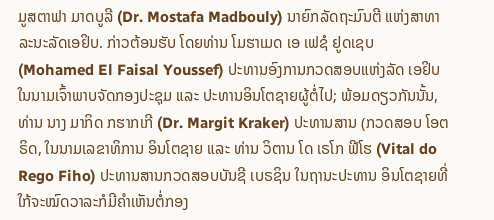ມູສຕາຟາ ມາດບູລີ (Dr. Mostafa Madbouly) ນາຍົກລັດຖະມົນຕີ ແຫ່ງສາທາລະນະລັດເອຢິບ. ກ່າວຕ້ອນຮັບ ໂດຍທ່ານ ໂມຮາເມດ ເອ ເຟຊໍ ຢູດເຊບ(Mohamed El Faisal Youssef) ປະທານອົງການກວດສອບແຫ່ງລັດ ເອຢິບ ໃນນາມເຈົ້າພາບຈັດກອງປະຊຸມ ແລະ ປະທານອິນໂຕຊາຍຜູ້ຕໍ່ໄປ; ພ້ອມດຽວກັນນັ້ນ, ທ່ານ ນາງ ມາກິດ ກຮາກເກີ (Dr. Margit Kraker) ປະທານສານ (ກວດສອບ ໂອຕຣິດ, ໃນນາມເລຂາທິການ ອິນໂຕຊາຍ ແລະ ທ່ານ ວິຕານ ໂດ ເຣໂກ ຟີໂຮ (Vital do Rego Fiho) ປະທານສານກວດສອບບັນຊີ ເບຣຊິນ ໃນຖານະປະທານ ອິນໂຕຊາຍທີ່ໃກ້ຈະໝົດວາລະກໍມີຄຳເຫັນຕໍ່ກອງ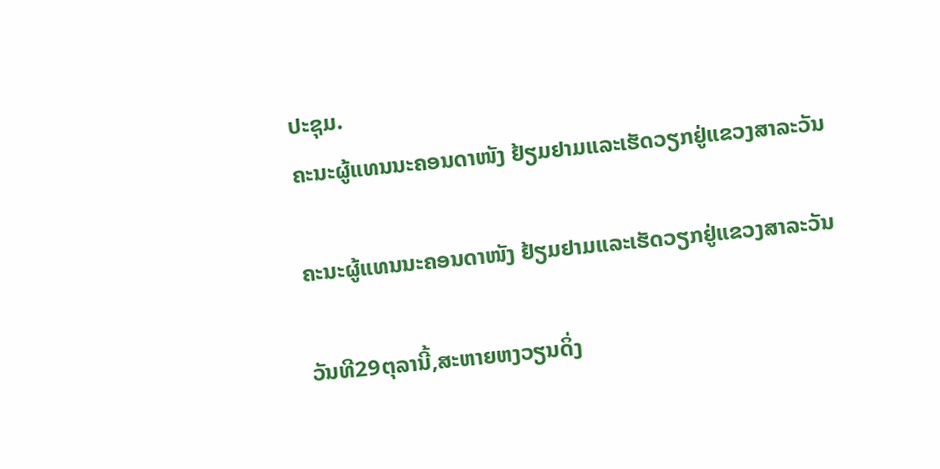ປະຊຸມ.
ຄະນະຜູ້ແທນນະຄອນດາໜັງ ຢ້ຽມຢາມແລະເຮັດວຽກຢູ່ແຂວງສາລະວັນ

ຄະນະຜູ້ແທນນະຄອນດາໜັງ ຢ້ຽມຢາມແລະເຮັດວຽກຢູ່ແຂວງສາລະວັນ

ວັນທີ29ຕຸລານີ້,ສະຫາຍຫງວຽນດິ່ງ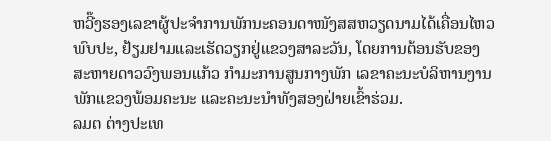ຫວີ໊ງຮອງເລຂາຜູ້ປະຈຳການພັກນະຄອນດາໜັງສສຫວຽດນາມໄດ້ເຄື່ອນໄຫວພົບປະ, ຢ້ຽມຢາມແລະເຮັດວຽກຢູ່ແຂວງສາລະວັນ, ໂດຍການຕ້ອນຮັບຂອງສະຫາຍດາວວົງພອນແກ້ວ ກໍາມະການສູນກາງພັກ ເລຂາຄະນະບໍລິຫານງານພັກແຂວງພ້ອມຄະນະ ແລະຄະນະນໍາທັງສອງຝ່າຍເຂົ້າຮ່ວມ.
ລມຕ ຕ່າງປະເທ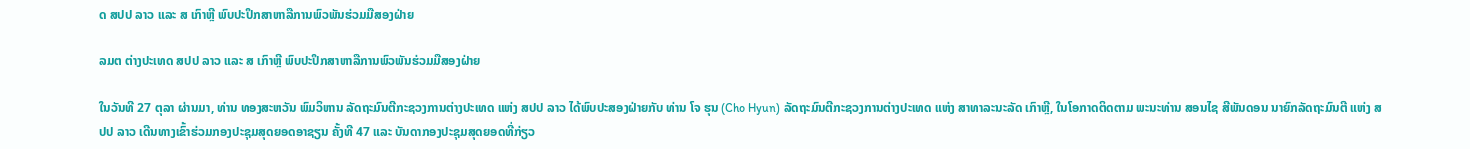ດ ສປປ ລາວ ແລະ ສ ເກົາຫຼີ ພົບປະປຶກສາຫາລືການພົວພັນຮ່ວມມືສອງຝ່າຍ

ລມຕ ຕ່າງປະເທດ ສປປ ລາວ ແລະ ສ ເກົາຫຼີ ພົບປະປຶກສາຫາລືການພົວພັນຮ່ວມມືສອງຝ່າຍ

ໃນວັນທີ 27 ຕຸລາ ຜ່ານມາ, ທ່ານ ທອງສະຫວັນ ພົມວິຫານ ລັດຖະມົນຕີກະຊວງການຕ່າງປະເທດ ແຫ່ງ ສປປ ລາວ ໄດ້ພົບປະສອງຝ່າຍກັບ ທ່ານ ໂຈ ຮຸນ (Cho Hyun) ລັດຖະມົນຕີກະຊວງການຕ່າງປະເທດ ແຫ່ງ ສາທາລະນະລັດ ເກົາຫຼີ, ໃນໂອກາດຕິດຕາມ ພະນະທ່ານ ສອນໄຊ ສີພັນດອນ ນາຍົກລັດຖະມົນຕີ ແຫ່ງ ສປປ ລາວ ເດີນທາງເຂົ້າຮ່ວມກອງປະຊຸມສຸດຍອດອາຊຽນ ຄັ້ງທີ 47 ແລະ ບັນດາກອງປະຊຸມສຸດຍອດທີ່ກ່ຽວ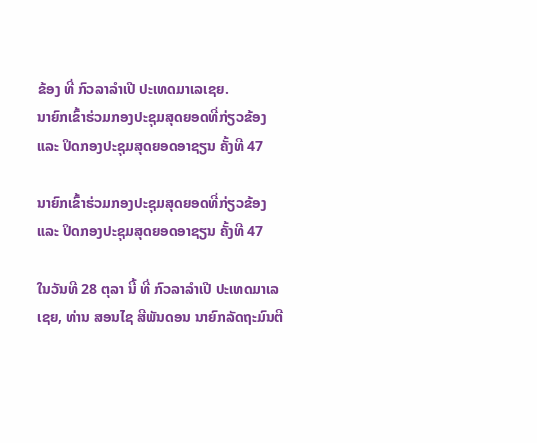ຂ້ອງ ທີ່ ກົວລາລໍາເປີ ປະເທດມາເລເຊຍ.
ນາຍົກເຂົ້າຮ່ວມກອງປະຊຸມສຸດຍອດທີ່ກ່ຽວຂ້ອງ ແລະ ປິດກອງປະຊຸມສຸດຍອດອາຊຽນ ຄັ້ງທີ 47

ນາຍົກເຂົ້າຮ່ວມກອງປະຊຸມສຸດຍອດທີ່ກ່ຽວຂ້ອງ ແລະ ປິດກອງປະຊຸມສຸດຍອດອາຊຽນ ຄັ້ງທີ 47

ໃນວັນທີ 28 ຕຸລາ ນີ້ ທີ່ ກົວລາລໍາເປີ ປະເທດມາເລເຊຍ, ທ່ານ ສອນໄຊ ສີພັນດອນ ນາຍົກລັດຖະມົນຕີ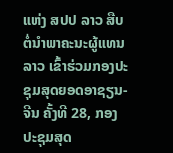ແຫ່ງ ສປປ ລາວ ສືບຕໍ່ນໍາພາຄະນະຜູ້ແທນລາວ ເຂົ້າຮ່ວມກອງປະຊຸມສຸດຍອດອາຊຽນ-ຈີນ ຄັ້ງທີ 28, ກອງປະຊຸມສຸດ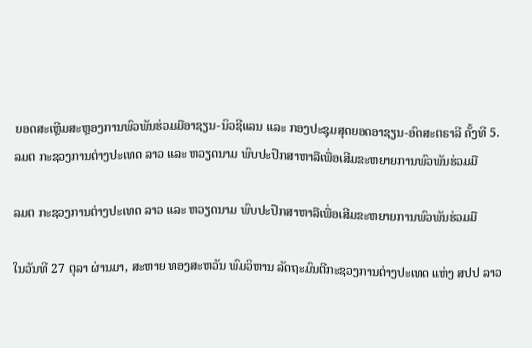ຍອດສະເຫຼີມສະຫຼອງການພົວພັນຮ່ວມມືອາຊຽນ-ນິວຊີແລນ ແລະ ກອງປະຊຸມສຸດຍອດອາຊຽນ-ອົດສະຕຣາລີ ຄັ້ງທີ 5.
ລມຕ ກະຊວງການຕ່າງປະເທດ ລາວ ແລະ ຫວຽດນາມ ພົບປະປຶກສາຫາລືເພື່ອເສີມຂະຫຍາຍການພົວພັນຮ່ວມມື

ລມຕ ກະຊວງການຕ່າງປະເທດ ລາວ ແລະ ຫວຽດນາມ ພົບປະປຶກສາຫາລືເພື່ອເສີມຂະຫຍາຍການພົວພັນຮ່ວມມື

ໃນວັນທີ 27 ຕຸລາ ຜ່ານມາ, ສະຫາຍ ທອງສະຫວັນ ພົມວິຫານ ລັດຖະມົນຕີກະຊວງການຕ່າງປະເທດ ແຫ່ງ ສປປ ລາວ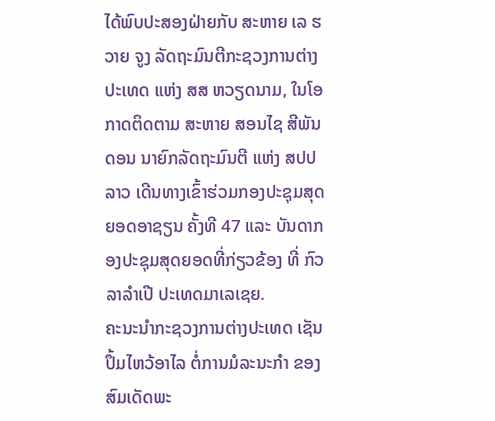ໄດ້ພົບປະສອງຝ່າຍກັບ ສະຫາຍ ເລ ຮວາຍ ຈູງ ລັດຖະມົນຕີກະຊວງການຕ່າງປະເທດ ແຫ່ງ ສສ ຫວຽດນາມ, ໃນໂອກາດຕິດຕາມ ສະຫາຍ ສອນໄຊ ສີພັນດອນ ນາຍົກລັດຖະມົນຕີ ແຫ່ງ ສປປ ລາວ ເດີນທາງເຂົ້າຮ່ວມກອງປະຊຸມສຸດຍອດອາຊຽນ ຄັ້ງທີ 47 ແລະ ບັນດາກອງປະຊຸມສຸດຍອດທີ່ກ່ຽວຂ້ອງ ທີ່ ກົວລາລໍາເປີ ປະເທດມາເລເຊຍ.
ຄະນະນໍາກະຊວງການຕ່າງປະເທດ ເຊັນປຶ້ມໄຫວ້ອາໄລ ຕໍ່ການມໍລະນະກໍາ ຂອງ ສົມເດັດພະ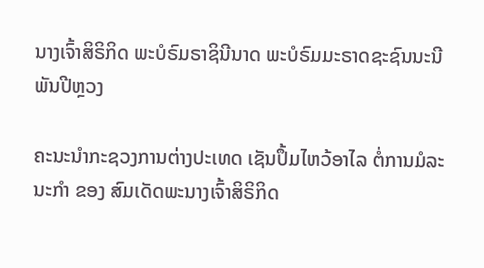ນາງເຈົ້າສິຣິກິດ ພະບໍຣົມຣາຊິນີນາດ ພະບໍຣົມມະຣາດຊະຊົນນະນີພັນປີຫຼວງ

ຄະນະນໍາກະຊວງການຕ່າງປະເທດ ເຊັນປຶ້ມໄຫວ້ອາໄລ ຕໍ່ການມໍລະນະກໍາ ຂອງ ສົມເດັດພະນາງເຈົ້າສິຣິກິດ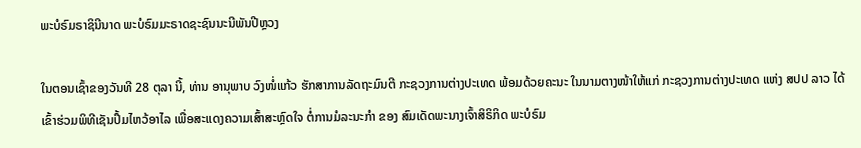ພະບໍຣົມຣາຊິນີນາດ ພະບໍຣົມມະຣາດຊະຊົນນະນີພັນປີຫຼວງ

ໃນຕອນເຊົ້າຂອງວັນທີ 28 ຕຸລາ ນີ້, ທ່ານ ອານຸພາບ ວົງໜໍ່ແກ້ວ ຮັກສາການລັດຖະມົນຕີ ກະຊວງການຕ່າງປະເທດ ພ້ອມດ້ວຍຄະນະ ໃນນາມຕາງໜ້າໃຫ້ແກ່ ກະຊວງການຕ່າງປະເທດ ແຫ່ງ ສປປ ລາວ ໄດ້ເຂົ້າຮ່ວມພິທີເຊັນປຶ້ມໄຫວ້ອາໄລ ເພື່ອສະແດງຄວາມເສົ້າສະຫຼົດໃຈ ຕໍ່ການມໍລະນະກໍາ ຂອງ ສົມເດັດພະນາງເຈົ້າສິຣິກິດ ພະບໍຣົມ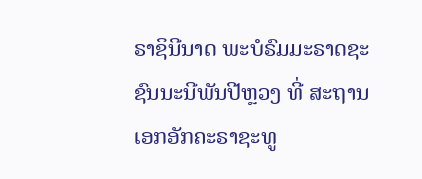ຣາຊິນີນາດ ພະບໍຣົມມະຣາດຊະຊົນນະນີພັນປີຫຼວງ ທີ່ ສະຖານເອກອັກຄະຣາຊະທູ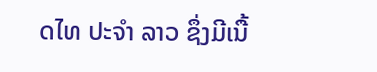ດໄທ ປະຈໍາ ລາວ ຊຶ່ງມີເນື້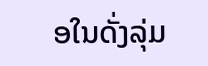ອໃນດັ່ງລຸ່ມ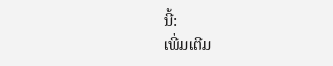ນີ້:
ເພີ່ມເຕີມ